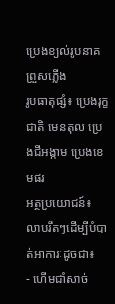ប្រេងខ្យល់រូបនាគព្រួសភ្លើង
រូបធាតុផ្សំ៖ ប្រេងរុក្ខជាតិ មេនតុល ប្រេងជីអង្កាម ប្រេងខេមផរ
អត្ថប្រយោជន៍៖
លាបរឹតៗដើម្បីបំបាត់អាការៈដូចជា៖
- ហើមជាំសាច់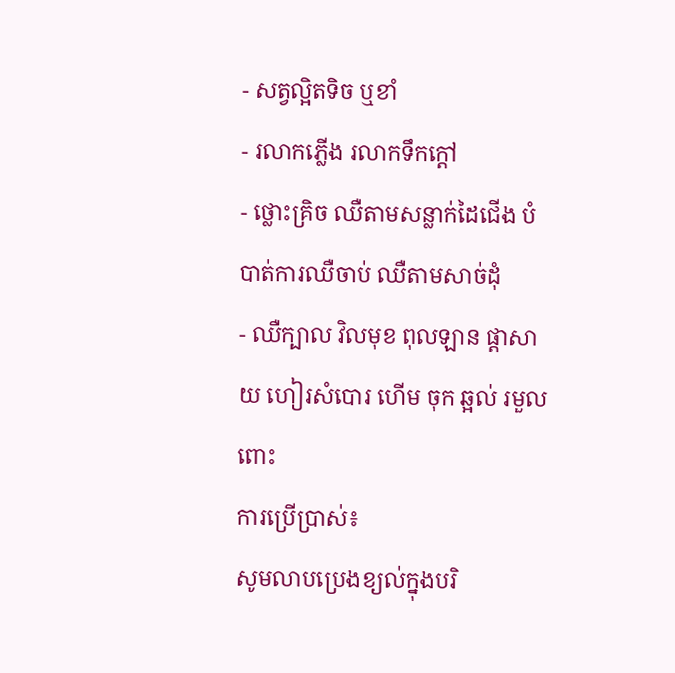- សត្វល្អិតទិច ឬខាំ
- រលាកភ្លើង រលាកទឹកក្តៅ
- ថ្លោះគ្រិច ឈឺតាមសន្លាក់ដៃជើង បំបាត់ការឈឺចាប់ ឈឺតាមសាច់ដុំ
- ឈឺក្បាល វិលមុខ ពុលឡាន ផ្តាសាយ ហៀរសំបោរ ហើម ចុក ឆ្អល់ រមួលពោះ
ការប្រើប្រាស់៖
សូមលាបប្រេងខ្យល់ក្នុងបរិ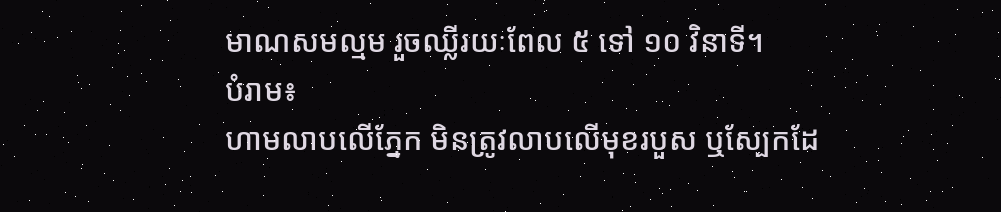មាណសមល្មម រួចឈ្លីរយៈពែល ៥ ទៅ ១០ វិនាទី។
បំរាម៖
ហាមលាបលើភ្នែក មិនត្រូវលាបលើមុខរបួស ឬស្បែកដែ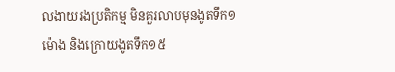លងាយរងប្រតិកម្ម មិនគួរលាបមុនងូតទឹក១ម៉ោង និងក្រោយងូតទឹក១៥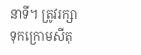នាទី។ ត្រូវរក្សាទុកក្រោមសីតុ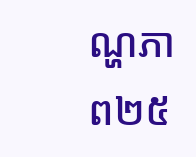ណ្ហភាព២៥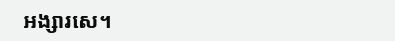អង្សារសេ។